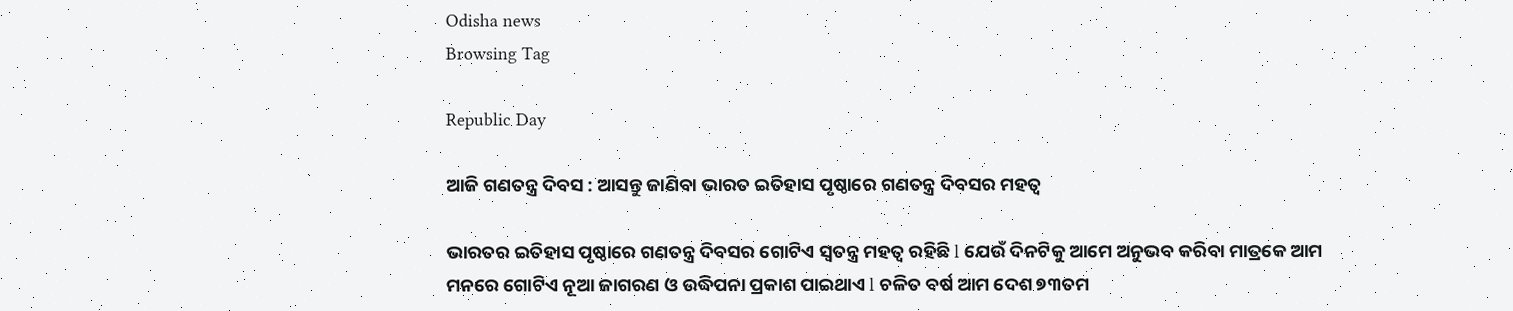Odisha news
Browsing Tag

Republic Day

ଆଜି ଗଣତନ୍ତ୍ର ଦିବସ : ଆସନ୍ତୁ ଜାଣିବା ଭାରତ ଇତିହାସ ପୃଷ୍ଠାରେ ଗଣତନ୍ତ୍ର ଦିବସର ମହତ୍ୱ

ଭାରତର ଇତିହାସ ପୃଷ୍ଠାରେ ଗଣତନ୍ତ୍ର ଦିବସର ଗୋଟିଏ ସ୍ୱତନ୍ତ୍ର ମହତ୍ୱ ରହିଛି l ଯେଉଁ ଦିନଟିକୁ ଆମେ ଅନୁଭବ କରିବା ମାତ୍ରକେ ଆମ ମନରେ ଗୋଟିଏ ନୂଆ ଜାଗରଣ ଓ ଉଦ୍ଧିପନା ପ୍ରକାଶ ପାଇଥାଏ l ଚଳିତ ବର୍ଷ ଆମ ଦେଶ ୭୩ତମ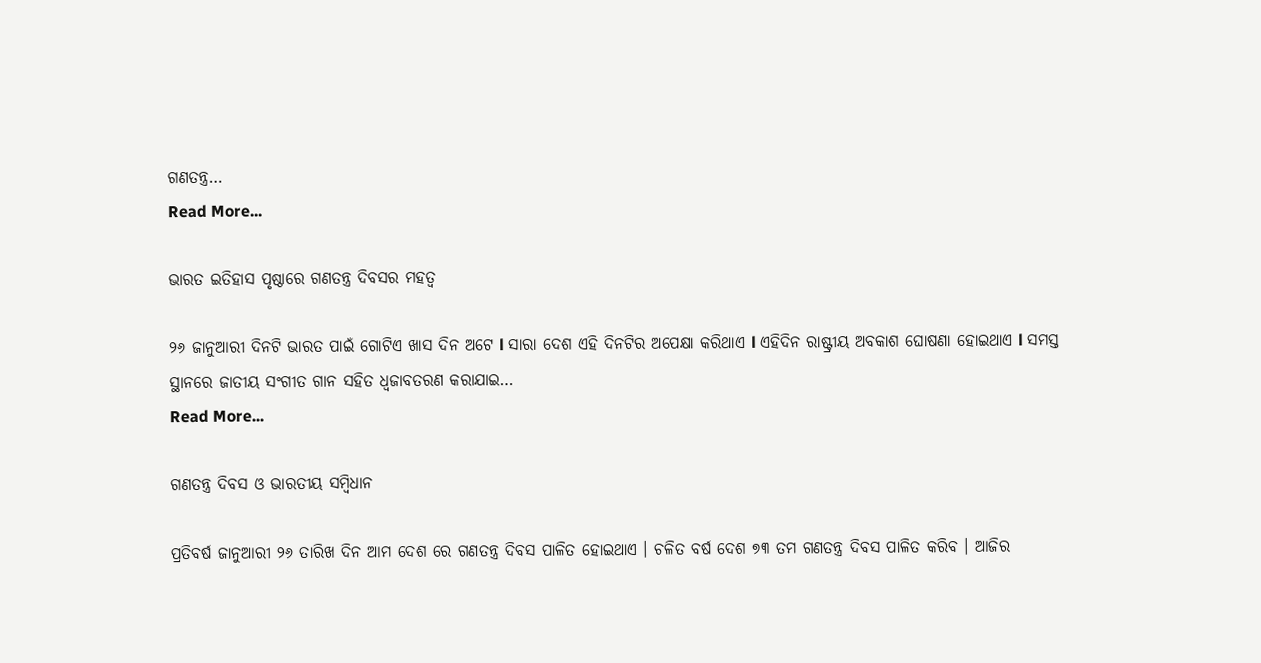ଗଣତନ୍ତ୍ର…
Read More...

ଭାରତ ଇତିହାସ ପୃଷ୍ଠାରେ ଗଣତନ୍ତ୍ର ଦିବସର ମହତ୍ୱ

୨୬ ଜାନୁଆରୀ ଦିନଟି ଭାରତ ପାଇଁ ଗୋଟିଏ ଖାସ ଦିନ ଅଟେ l ସାରା ଦେଶ ଏହି ଦିନଟିର ଅପେକ୍ଷା କରିଥାଏ l ଏହିଦିନ ରାଷ୍ଟ୍ରୀୟ ଅବକାଶ ଘୋଷଣା ହୋଇଥାଏ l ସମସ୍ତ ସ୍ଥାନରେ ଜାତୀୟ ସଂଗୀତ ଗାନ ସହିତ ଧ୍ୱଜାବତରଣ କରାଯାଇ…
Read More...

ଗଣତନ୍ତ୍ର ଦିବସ ଓ ଭାରତୀୟ ସମ୍ବିଧାନ

ପ୍ରତିବର୍ଷ ଜାନୁଆରୀ ୨୬ ତାରିଖ ଦିନ ଆମ ଦେଶ ରେ ଗଣତନ୍ତ୍ର ଦିବସ ପାଳିତ ହୋଇଥାଏ । ଚଳିତ ବର୍ଷ ଦେଶ ୭୩ ତମ ଗଣତନ୍ତ୍ର ଦିବସ ପାଳିତ କରିବ । ଆଜିର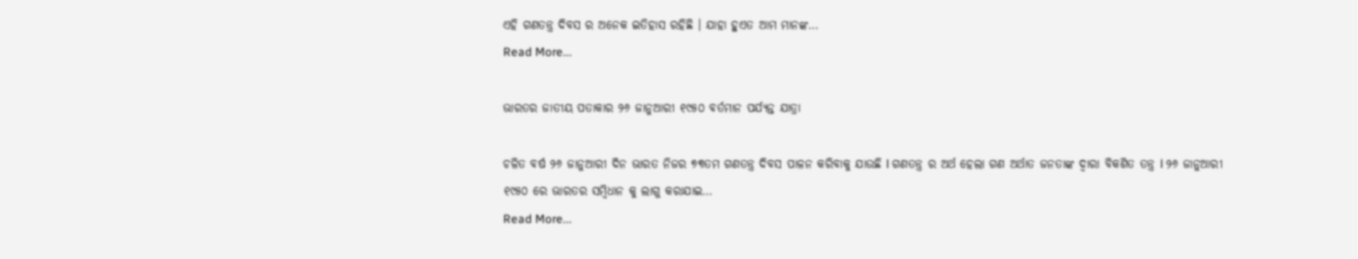ଏହି ଗଣତନ୍ତ୍ର ଦିବସ ର ଅନେକ ଇତିହାସ ରହିଛି । ଯାହା ହୁଏତ ଆମ ମାନଙ୍କ…
Read More...

ଭାରତର ଜାତୀୟ ପତାକାର ୨୬ ଜାନୁଆରୀ ୧୯୫୦ ବର୍ତମାନ ପର୍ଯ୍ୟନ୍ତ ଯାତ୍ରା

ଚଳିତ ବର୍ଷ ୨୬ ଜାନୁଆରୀ ଦିନ ଭାରତ ନିଜର ୭୩ତମ ଗଣତନ୍ତ୍ର ଦିବସ ପାଳନ କରିବାକୁ ଯାଉଛି l ଗଣତନ୍ତ୍ର ର ଅର୍ଥ ହେଲା ଗଣ ଅର୍ଥାତ ଜନତାଙ୍କ ଦ୍ୱାରା ବିକଶିତ ତନ୍ତ୍ର l ୨୬ ଜାନୁଆରୀ ୧୯୫୦ ରେ ଭାରତର ସମ୍ବିଧାନ କୁ ଲାଗୁ କରାଯାଇ…
Read More...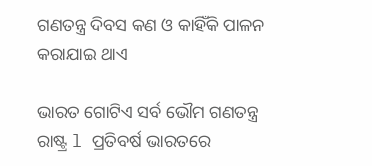ଗଣତନ୍ତ୍ର ଦିବସ କଣ ଓ କାହିଁକି ପାଳନ କରାଯାଇ ଥାଏ

ଭାରତ ଗୋଟିଏ ସର୍ବ ଭୌମ ଗଣତନ୍ତ୍ର ରାଷ୍ଟ୍ର l ପ୍ରତିବର୍ଷ ଭାରତରେ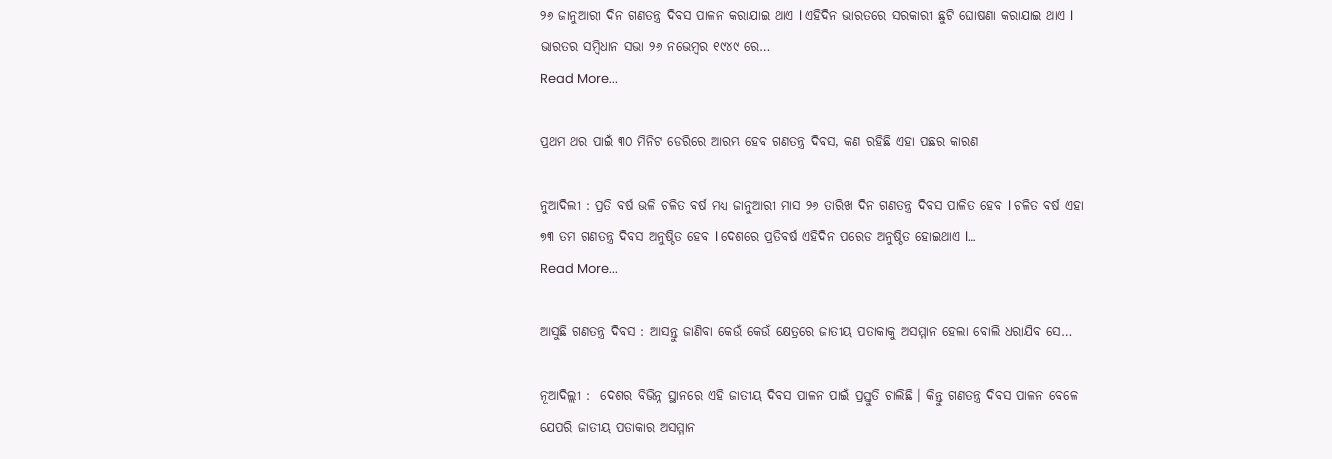୨୬ ଜାନୁଆରୀ ଦିନ ଗଣତନ୍ତ୍ର ଦିବସ ପାଳନ କରାଯାଇ ଥାଏ l ଏହିଦିନ ଭାରତରେ ସରକାରୀ ଛୁଟି ଘୋଷଣା କରାଯାଇ ଥାଏ l ଭାରତର ସମ୍ବିଧାନ ସଭା ୨୬ ନଭେମ୍ବର ୧୯୪୯ ରେ…
Read More...

ପ୍ରଥମ ଥର ପାଇଁ ୩୦ ମିନିଟ ଡେରିରେ ଆରମ୍ଭ ହେବ ଗଣତନ୍ତ୍ର ଦିବସ, କଣ ରହିଛି ଏହା ପଛର କାରଣ

ନୁଆଦିଲୀ : ପ୍ରତି ବର୍ଷ ଭଳି ଚଳିତ ବର୍ଷ ମଧ୍ୟ ଜାନୁଆରୀ ମାସ ୨୬ ତାରିଖ ଦିନ ଗଣତନ୍ତ୍ର ଦିବସ ପାଳିତ ହେବ l ଚଳିତ ବର୍ଷ ଏହା ୭୩ ତମ ଗଣତନ୍ତ୍ର ଦିବସ ଅନୁଷ୍ଠିତ ହେବ l ଦେଶରେ ପ୍ରତିବର୍ଷ ଏହିଦିନ ପରେଡ ଅନୁଷ୍ଠିତ ହୋଇଥାଏ l…
Read More...

ଆସୁଛି ଗଣତନ୍ତ୍ର ଦିବସ : ଆସନ୍ତୁ ଜାଣିବା କେଉଁ କେଉଁ କ୍ଷେତ୍ରରେ ଜାତୀୟ ପତାକାକୁ ଅସମ୍ମାନ ହେଲା ବୋଲି ଧରାଯିବ ସେ…

ନୂଆଦିଲ୍ଲୀ :  ଦେଶର ବିଭିନ୍ନ ସ୍ଥାନରେ ଏହି ଜାତୀୟ ଦିବସ ପାଳନ ପାଇଁ ପ୍ରସ୍ତୁତି ଚାଲିଛି । କିନ୍ତୁ ଗଣତନ୍ତ୍ର ଦିବସ ପାଳନ ବେଳେ ଯେପରି ଜାତୀୟ ପତାକାର ଅସମ୍ମାନ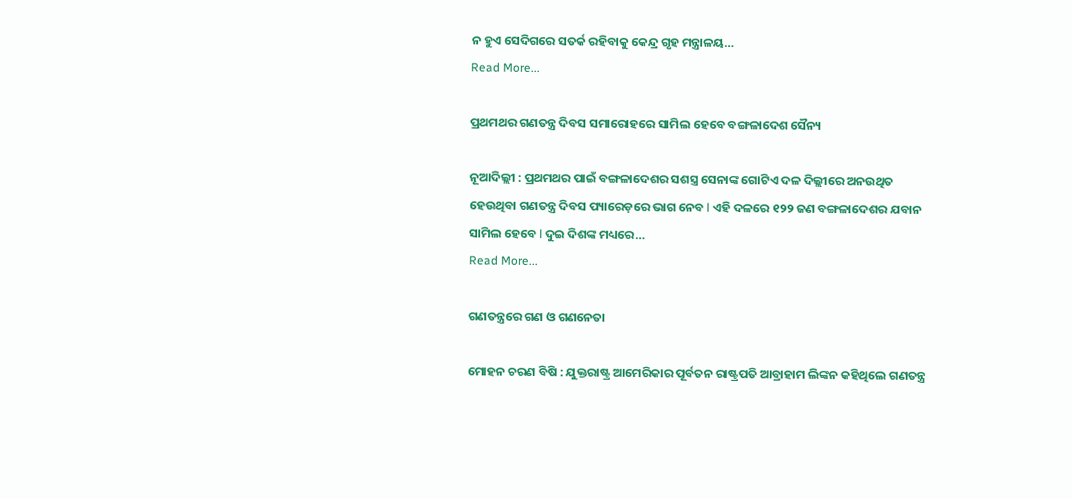ନ ହୁଏ ସେଦିଗରେ ସତର୍କ ରହିବାକୁ କେନ୍ଦ୍ର ଗୃହ ମନ୍ତ୍ରାଳୟ…
Read More...

ପ୍ରଥମଥର ଗଣତନ୍ତ୍ର ଦିବସ ସମାରୋହରେ ସାମିଲ ହେବେ ବଙ୍ଗଳାଦେଶ ସୈନ୍ୟ

ନୂଆଦିଲ୍ଲୀ : ପ୍ରଥମଥର ପାଇଁ ବଙ୍ଗଳାଦେଶର ସଶସ୍ତ୍ର ସେନାଙ୍କ ଗୋଟିଏ ଦଳ ଦିଲ୍ଲୀରେ ଅନଉଥିତ ହେଉଥିବା ଗଣତନ୍ତ୍ର ଦିବସ ପ୍ୟାରେଡ଼ରେ ଭାଗ ନେବ l ଏହି ଦଳରେ ୧୨୨ ଜଣ ବଙ୍ଗଳାଦେଶର ଯବାନ ସାମିଲ ହେବେ l ଦୁଇ ଦିଶଙ୍କ ମଧ୍ୟରେ…
Read More...

ଗଣତନ୍ତ୍ରରେ ଗଣ ଓ ଗଣନେତା

ମୋହନ ଚରଣ ବିଷି : ଯୁକ୍ତରାଷ୍ଟ୍ର ଆମେରିକାର ପୂର୍ବତନ ରାଷ୍ଟ୍ରପତି ଆବ୍ରାହାମ ଲିଙ୍କନ କହିଥିଲେ ଗଣତନ୍ତ୍ର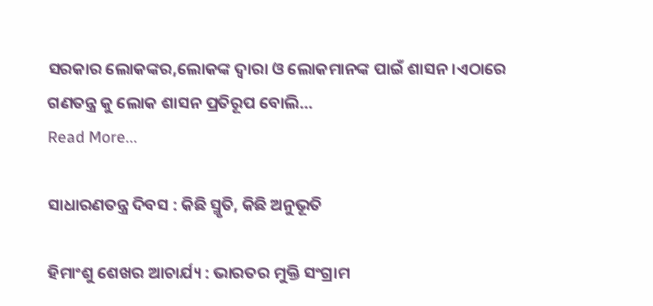ସରକାର ଲୋକଙ୍କର,ଲୋକଙ୍କ ଦ୍ୱାରା ଓ ଲୋକମାନଙ୍କ ପାଇଁ ଶାସନ।ଏଠାରେ ଗଣତନ୍ତ୍ର କୁ ଲୋକ ଶାସନ ପ୍ରତିରୂପ ବୋଲି…
Read More...

ସାଧାରଣତନ୍ତ୍ର ଦିବସ : କିଛି ସ୍ମୃତି, କିଛି ଅନୁଭୂତି

ହିମାଂଶୁ ଶେଖର ଆଚାର୍ଯ୍ୟ : ଭାରତର ମୁକ୍ତି ସଂଗ୍ରାମ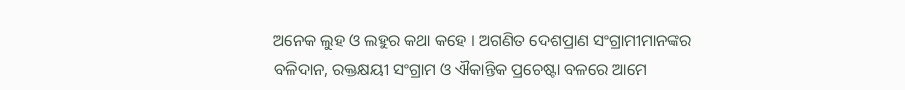ଅନେକ ଲୁହ ଓ ଲହୁର କଥା କହେ । ଅଗଣିତ ଦେଶପ୍ରାଣ ସଂଗ୍ରାମୀମାନଙ୍କର ବଳିଦାନ, ରକ୍ତକ୍ଷୟୀ ସଂଗ୍ରାମ ଓ ଐକାନ୍ତିକ ପ୍ରଚେଷ୍ଟା ବଳରେ ଆମେ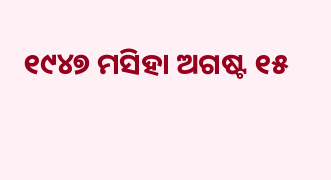୧୯୪୭ ମସିହା ଅଗଷ୍ଟ ୧୫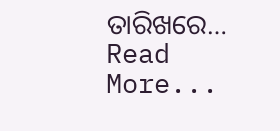ତାରିଖରେ…
Read More...